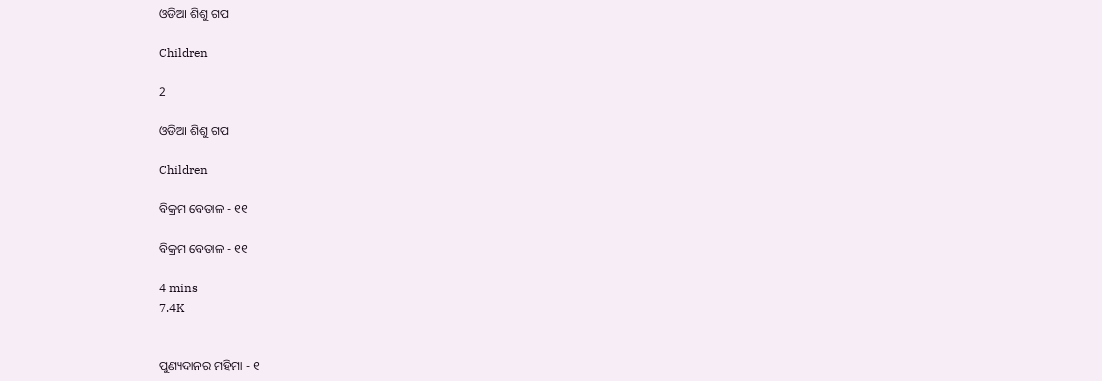ଓଡିଆ ଶିଶୁ ଗପ

Children

2

ଓଡିଆ ଶିଶୁ ଗପ

Children

ବିକ୍ରମ ବେତାଳ - ୧୧

ବିକ୍ରମ ବେତାଳ - ୧୧

4 mins
7.4K


ପୁଣ୍ୟଦାନର ମହିମା - ୧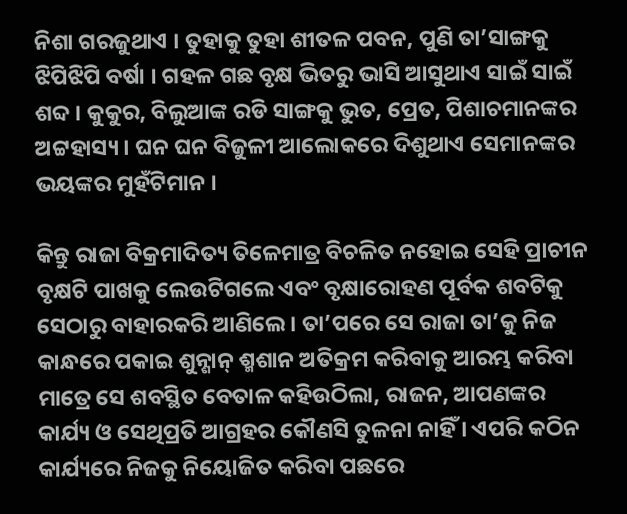ନିଶା ଗରଜୁଥାଏ । ତୁହାକୁ ତୁହା ଶୀତଳ ପବନ, ପୁଣି ତା’ସାଙ୍ଗକୁ ଝିପିଝିପି ବର୍ଷା । ଗହଳ ଗଛ ବୃକ୍ଷ ଭିତରୁ ଭାସି ଆସୁଥାଏ ସାଇଁ ସାଇଁ ଶବ୍ଦ । କୁକୁର, ବିଲୁଆଙ୍କ ରଡି ସାଙ୍ଗକୁ ଭୁତ, ପ୍ରେତ, ପିଶାଚମାନଙ୍କର ଅଟ୍ଟହାସ୍ୟ । ଘନ ଘନ ବିଜୁଳୀ ଆଲୋକରେ ଦିଶୁଥାଏ ସେମାନଙ୍କର ଭୟଙ୍କର ମୁହଁଟିମାନ ।

କିନ୍ତୁ ରାଜା ବିକ୍ରମାଦିତ୍ୟ ତିଳେମାତ୍ର ବିଚଳିତ ନହୋଇ ସେହି ପ୍ରାଚୀନ ବୃକ୍ଷଟି ପାଖକୁ ଲେଉଟିଗଲେ ଏବଂ ବୃକ୍ଷାରୋହଣ ପୂର୍ବକ ଶବଟିକୁ ସେଠାରୁ ବାହାରକରି ଆଣିଲେ । ତା’ପରେ ସେ ରାଜା ତା’କୁ ନିଜ କାନ୍ଧରେ ପକାଇ ଶୁନ୍ଶାନ୍ ଶ୍ମଶାନ ଅତିକ୍ରମ କରିବାକୁ ଆରମ୍ଭ କରିବା ମାତ୍ରେ ସେ ଶବସ୍ଥିତ ବେତାଳ କହିଉଠିଲା, ରାଜନ, ଆପଣଙ୍କର କାର୍ଯ୍ୟ ଓ ସେଥିପ୍ରତି ଆଗ୍ରହର କୌଣସି ତୁଳନା ନାହିଁ । ଏପରି କଠିନ କାର୍ଯ୍ୟରେ ନିଜକୁ ନିୟୋଜିତ କରିବା ପଛରେ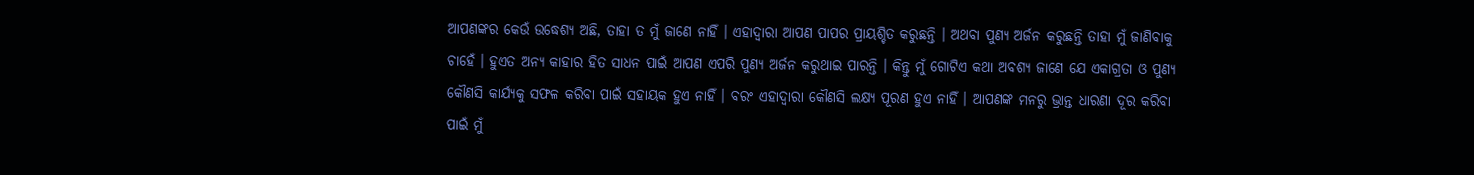ଆପଣଙ୍କର କେଉଁ ଉଦ୍ଧେଶ୍ୟ ଅଛି, ତାହା ତ ମୁଁ ଜାଣେ ନାହିଁ । ଏହାଦ୍ୱାରା ଆପଣ ପାପର ପ୍ରାୟଶ୍ଚିତ କରୁଛନ୍ତି । ଅଥବା ପୁଣ୍ୟ ଅର୍ଜନ କରୁଛନ୍ତି ତାହା ମୁଁ ଜାଣିବାକୁ ଚାହେଁ । ହୁଏତ ଅନ୍ୟ କାହାର ହିତ ସାଧନ ପାଇଁ ଆପଣ ଏପରି ପୁଣ୍ୟ ଅର୍ଜନ କରୁଥାଇ ପାରନ୍ତି । କିନ୍ତୁ ମୁଁ ଗୋଟିଏ କଥା ଅବଶ୍ୟ ଜାଣେ ଯେ ଏକାଗ୍ରତା ଓ ପୁଣ୍ୟ କୌଣସି କାର୍ଯ୍ୟକୁ ସଫଳ କରିବା ପାଇଁ ସହାୟକ ହୁଏ ନାହିଁ । ବରଂ ଏହାଦ୍ୱାରା କୌଣସି ଲକ୍ଷ୍ୟ ପୂରଣ ହୁଏ ନାହିଁ । ଆପଣଙ୍କ ମନରୁ ଭ୍ରାନ୍ତ ଧାରଣା ଦୂର କରିବା ପାଇଁ ମୁଁ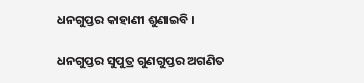ଧନଗୁପ୍ତର କାହାଣୀ ଶୁଣାଇବି ।

ଧନଗୁପ୍ତର ସୁପୁତ୍ର ଗୁଣଗୁପ୍ତର ଅଗଣିତ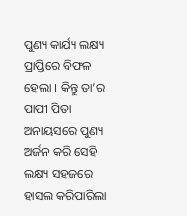ପୁଣ୍ୟ କାର୍ଯ୍ୟ ଲକ୍ଷ୍ୟ ପ୍ରାପ୍ତିରେ ବିଫଳ ହେଲା । କିନ୍ତୁ ତା’ର ପାପୀ ପିତା ଅନାୟସରେ ପୁଣ୍ୟ ଅର୍ଜନ କରି ସେହି ଲକ୍ଷ୍ୟ ସହଜରେ ହାସଲ କରିପାରିଲା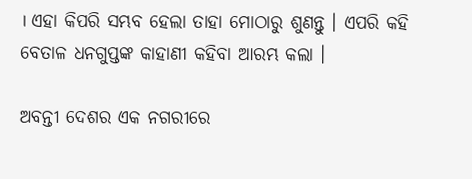। ଏହା କିପରି ସମ୍ଭବ ହେଲା ତାହା ମୋଠାରୁ ଶୁଣନ୍ତୁ । ଏପରି କହି ବେତାଳ ଧନଗୁପ୍ତଙ୍କ କାହାଣୀ କହିବା ଆରମ୍ଭ କଲା ।

ଅବନ୍ତୀ ଦେଶର ଏକ ନଗରୀରେ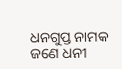ଧନଗୁପ୍ତ ନାମକ ଜଣେ ଧନୀ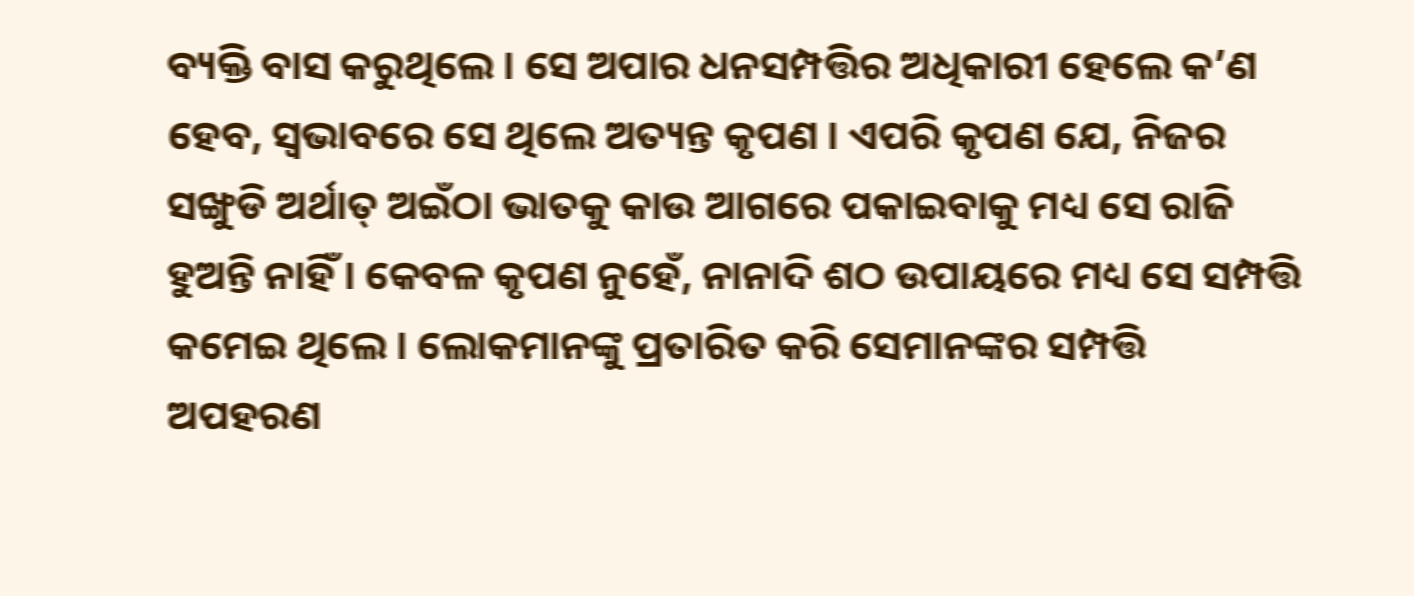ବ୍ୟକ୍ତି ବାସ କରୁଥିଲେ । ସେ ଅପାର ଧନସମ୍ପତ୍ତିର ଅଧିକାରୀ ହେଲେ କ’ଣ ହେବ, ସ୍ୱଭାବରେ ସେ ଥିଲେ ଅତ୍ୟନ୍ତ କୃପଣ । ଏପରି କୃପଣ ଯେ, ନିଜର ସଙ୍ଖୁଡି ଅର୍ଥାତ୍ ଅଇଁଠା ଭାତକୁ କାଉ ଆଗରେ ପକାଇବାକୁ ମଧ୍ୟ ସେ ରାଜି ହୁଅନ୍ତି ନାହିଁ । କେବଳ କୃପଣ ନୁହେଁ, ନାନାଦି ଶଠ ଉପାୟରେ ମଧ୍ୟ ସେ ସମ୍ପତ୍ତି କମେଇ ଥିଲେ । ଲୋକମାନଙ୍କୁ ପ୍ରତାରିତ କରି ସେମାନଙ୍କର ସମ୍ପତ୍ତି ଅପହରଣ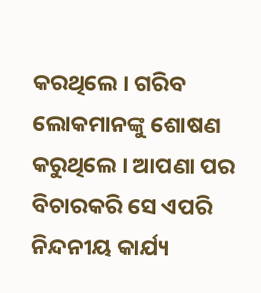କରଥିଲେ । ଗରିବ ଲୋକମାନଙ୍କୁ ଶୋଷଣ କରୁଥିଲେ । ଆପଣା ପର ବିଚାରକରି ସେ ଏପରି ନିନ୍ଦନୀୟ କାର୍ଯ୍ୟ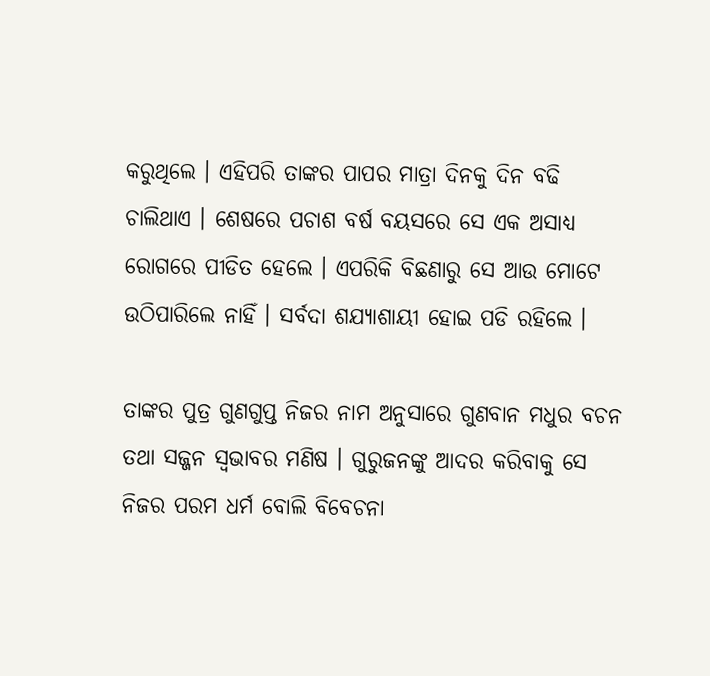କରୁଥିଲେ । ଏହିପରି ତାଙ୍କର ପାପର ମାତ୍ରା ଦିନକୁ ଦିନ ବଢି ଚାଲିଥାଏ । ଶେଷରେ ପଚାଶ ବର୍ଷ ବୟସରେ ସେ ଏକ ଅସାଧ୍ୟ ରୋଗରେ ପୀଡିତ ହେଲେ । ଏପରିକି ବିଛଣାରୁ ସେ ଆଉ ମୋଟେ ଉଠିପାରିଲେ ନାହିଁ । ସର୍ବଦା ଶଯ୍ୟାଶାୟୀ ହୋଇ ପଡି ରହିଲେ ।

ତାଙ୍କର ପୁତ୍ର ଗୁଣଗୁପ୍ତ ନିଜର ନାମ ଅନୁସାରେ ଗୁଣବାନ ମଧୁର ବଚନ ତଥା ସଜ୍ଜନ ସ୍ୱଭାବର ମଣିଷ । ଗୁରୁଜନଙ୍କୁ ଆଦର କରିବାକୁ ସେ ନିଜର ପରମ ଧର୍ମ ବୋଲି ବିବେଚନା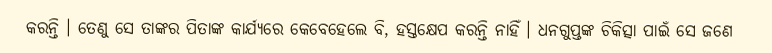କରନ୍ତି । ତେଣୁ ସେ ତାଙ୍କର ପିତାଙ୍କ କାର୍ଯ୍ୟରେ କେବେହେଲେ ବି, ହସ୍ତକ୍ଷେପ କରନ୍ତି ନାହିଁ । ଧନଗୁପ୍ତଙ୍କ ଚିକିତ୍ସା ପାଇଁ ସେ ଜଣେ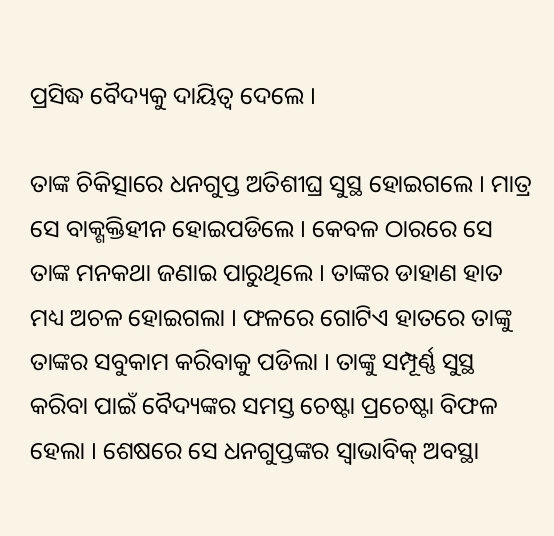ପ୍ରସିଦ୍ଧ ବୈଦ୍ୟକୁ ଦାୟିତ୍ୱ ଦେଲେ ।

ତାଙ୍କ ଚିକିତ୍ସାରେ ଧନଗୁପ୍ତ ଅତିଶୀଘ୍ର ସୁସ୍ଥ ହୋଇଗଲେ । ମାତ୍ର ସେ ବାକ୍ଶକ୍ତିହୀନ ହୋଇପଡିଲେ । କେବଳ ଠାରରେ ସେ ତାଙ୍କ ମନକଥା ଜଣାଇ ପାରୁଥିଲେ । ତାଙ୍କର ଡାହାଣ ହାତ ମଧ୍ୟ ଅଚଳ ହୋଇଗଲା । ଫଳରେ ଗୋଟିଏ ହାତରେ ତାଙ୍କୁ ତାଙ୍କର ସବୁକାମ କରିବାକୁ ପଡିଲା । ତାଙ୍କୁ ସମ୍ପୂର୍ଣ୍ଣ ସୁସ୍ଥ କରିବା ପାଇଁ ବୈଦ୍ୟଙ୍କର ସମସ୍ତ ଚେଷ୍ଟା ପ୍ରଚେଷ୍ଟା ବିଫଳ ହେଲା । ଶେଷରେ ସେ ଧନଗୁପ୍ତଙ୍କର ସ୍ୱାଭାବିକ୍ ଅବସ୍ଥା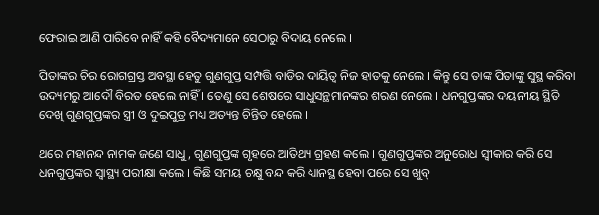ଫେରାଇ ଆଣି ପାରିବେ ନାହିଁ କହି ବୈଦ୍ୟମାନେ ସେଠାରୁ ବିଦାୟ ନେଲେ ।

ପିତାଙ୍କର ଚିର ରୋଗଗ୍ରସ୍ତ ଅବସ୍ଥା ହେତୁ ଗୁଣଗୁପ୍ତ ସମ୍ପତ୍ତି ବାଡିର ଦାୟିତ୍ୱ ନିଜ ହାତକୁ ନେଲେ । କିନ୍ତୁ ସେ ତାଙ୍କ ପିତାଙ୍କୁ ସୁସ୍ଥ କରିବା ଉଦ୍ୟମରୁ ଆଦୌ ବିରତ ହେଲେ ନାହିଁ । ତେଣୁ ସେ ଶେଷରେ ସାଧୁସନ୍ଥମାନଙ୍କର ଶରଣ ନେଲେ । ଧନଗୁପ୍ତଙ୍କର ଦୟନୀୟ ସ୍ଥିତି ଦେଖି ଗୁଣଗୁପ୍ତଙ୍କର ସ୍ତ୍ରୀ ଓ ଦୁଇପୁତ୍ର ମଧ୍ୟ ଅତ୍ୟନ୍ତ ଚିନ୍ତିତ ହେଲେ ।

ଥରେ ମହାନନ୍ଦ ନାମକ ଜଣେ ସାଧୁ, ଗୁଣଗୁପ୍ତଙ୍କ ଗୃହରେ ଆତିଥ୍ୟ ଗ୍ରହଣ କଲେ । ଗୁଣଗୁପ୍ତଙ୍କର ଅନୁରୋଧ ସ୍ୱୀକାର କରି ସେ ଧନଗୁପ୍ତଙ୍କର ସ୍ୱାସ୍ଥ୍ୟ ପରୀକ୍ଷା କଲେ । କିଛି ସମୟ ଚକ୍ଷୁ ବନ୍ଦ କରି ଧ୍ୟାନସ୍ଥ ହେବା ପରେ ସେ ଖୁବ୍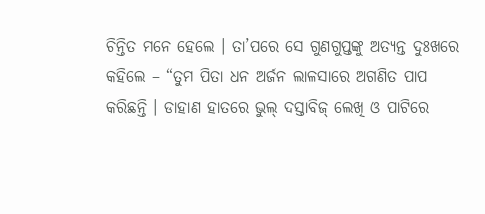ଚିନ୍ତିତ ମନେ ହେଲେ । ତା’ପରେ ସେ ଗୁଣଗୁପ୍ତଙ୍କୁ ଅତ୍ୟନ୍ତ ଦୁଃଖରେ କହିଲେ – “ତୁମ ପିତା ଧନ ଅର୍ଜନ ଲାଳସାରେ ଅଗଣିତ ପାପ କରିଛନ୍ତି । ଡାହାଣ ହାତରେ ଭୁଲ୍ ଦସ୍ତାବିଜ୍ ଲେଖି ଓ ପାଟିରେ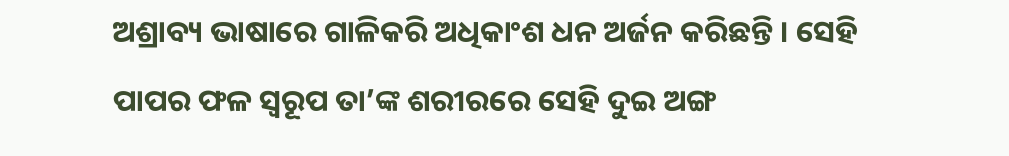ଅଶ୍ରାବ୍ୟ ଭାଷାରେ ଗାଳିକରି ଅଧିକାଂଶ ଧନ ଅର୍ଜନ କରିଛନ୍ତି । ସେହି ପାପର ଫଳ ସ୍ୱରୂପ ତା’ଙ୍କ ଶରୀରରେ ସେହି ଦୁଇ ଅଙ୍ଗ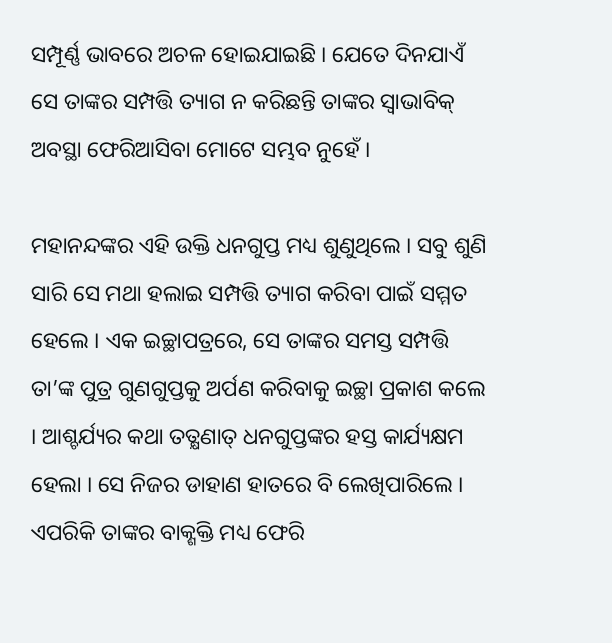ସମ୍ପୂର୍ଣ୍ଣ ଭାବରେ ଅଚଳ ହୋଇଯାଇଛି । ଯେତେ ଦିନଯାଏଁ ସେ ତାଙ୍କର ସମ୍ପତ୍ତି ତ୍ୟାଗ ନ କରିଛନ୍ତି ତାଙ୍କର ସ୍ୱାଭାବିକ୍ ଅବସ୍ଥା ଫେରିଆସିବା ମୋଟେ ସମ୍ଭବ ନୁହେଁ ।

ମହାନନ୍ଦଙ୍କର ଏହି ଉକ୍ତି ଧନଗୁପ୍ତ ମଧ୍ୟ ଶୁଣୁଥିଲେ । ସବୁ ଶୁଣି ସାରି ସେ ମଥା ହଲାଇ ସମ୍ପତ୍ତି ତ୍ୟାଗ କରିବା ପାଇଁ ସମ୍ମତ ହେଲେ । ଏକ ଇଚ୍ଛାପତ୍ରରେ, ସେ ତାଙ୍କର ସମସ୍ତ ସମ୍ପତ୍ତି ତା’ଙ୍କ ପୁତ୍ର ଗୁଣଗୁପ୍ତକୁ ଅର୍ପଣ କରିବାକୁ ଇଚ୍ଛା ପ୍ରକାଶ କଲେ । ଆଶ୍ଚର୍ଯ୍ୟର କଥା ତତ୍କ୍ଷଣାତ୍ ଧନଗୁପ୍ତଙ୍କର ହସ୍ତ କାର୍ଯ୍ୟକ୍ଷମ ହେଲା । ସେ ନିଜର ଡାହାଣ ହାତରେ ବି ଲେଖିପାରିଲେ । ଏପରିକି ତାଙ୍କର ବାକ୍ଶକ୍ତି ମଧ୍ୟ ଫେରି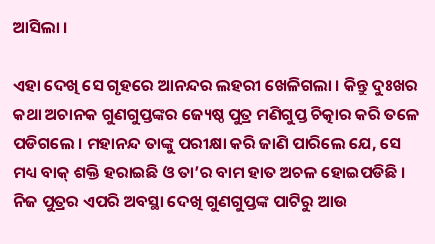ଆସିଲା ।

ଏହା ଦେଖି ସେ ଗୃହରେ ଆନନ୍ଦର ଲହରୀ ଖେଳିଗଲା । କିନ୍ତୁ ଦୁଃଖର କଥା ଅଚାନକ ଗୁଣଗୁପ୍ତଙ୍କର ଜ୍ୟେଷ୍ଠ ପୁତ୍ର ମଣିଗୁପ୍ତ ଚିତ୍କାର କରି ତଳେ ପଡିଗଲେ । ମହାନନ୍ଦ ତାଙ୍କୁ ପରୀକ୍ଷା କରି ଜାଣି ପାରିଲେ ଯେ, ସେ ମଧ୍ୟ ବାକ୍ ଶକ୍ତି ହରାଇଛି ଓ ତା’ର ବାମ ହାତ ଅଚଳ ହୋଇପଡିଛି । ନିଜ ପୁତ୍ରର ଏପରି ଅବସ୍ଥା ଦେଖି ଗୁଣଗୁପ୍ତଙ୍କ ପାଟିରୁ ଆଉ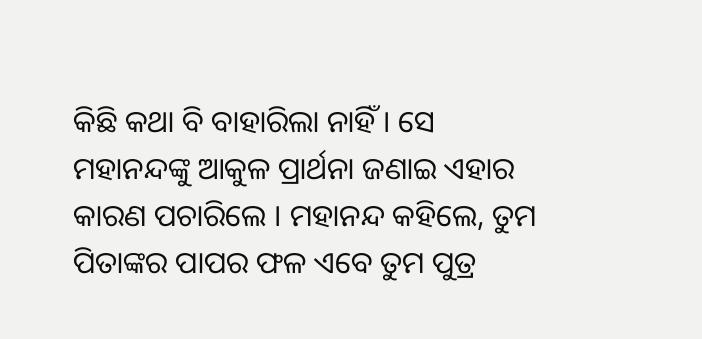କିଛି କଥା ବି ବାହାରିଲା ନାହିଁ । ସେ ମହାନନ୍ଦଙ୍କୁ ଆକୁଳ ପ୍ରାର୍ଥନା ଜଣାଇ ଏହାର କାରଣ ପଚାରିଲେ । ମହାନନ୍ଦ କହିଲେ, ତୁମ ପିତାଙ୍କର ପାପର ଫଳ ଏବେ ତୁମ ପୁତ୍ର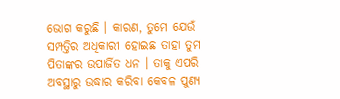ଭୋଗ କରୁଛି । କାରଣ, ତୁମେ ଯେଉଁ ସମ୍ପତ୍ତିର ଅଧିକାରୀ ହୋଇଛ ତାହା ତୁମ ପିତାଙ୍କର ଉପାର୍ଜିତ ଧନ । ତାକୁ ଏପରି ଅବସ୍ଥାରୁ ଉଦ୍ଧାର କରିବା କେବଳ ପୁଣ୍ୟ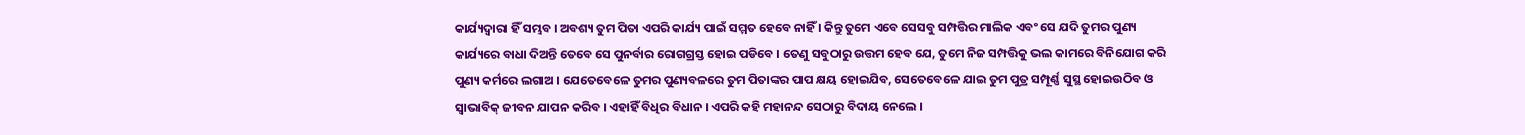କାର୍ଯ୍ୟଦ୍ୱାରା ହିଁ ସମ୍ଭବ । ଅବଶ୍ୟ ତୁମ ପିତା ଏପରି କାର୍ଯ୍ୟ ପାଇଁ ସମ୍ମତ ହେବେ ନାହିଁ । କିନ୍ତୁ ତୁମେ ଏବେ ସେସବୁ ସମ୍ପତ୍ତିର ମାଲିକ ଏବଂ ସେ ଯଦି ତୁମର ପୁଣ୍ୟ କାର୍ଯ୍ୟରେ ବାଧା ଦିଅନ୍ତି ତେବେ ସେ ପୁନର୍ବାର ରୋଗଗ୍ରସ୍ତ ହୋଇ ପଡିବେ । ତେଣୁ ସବୁଠାରୁ ଉତ୍ତମ ହେବ ଯେ, ତୁମେ ନିଜ ସମ୍ପତ୍ତିକୁ ଭଲ କାମରେ ବିନିଯୋଗ କରି ପୁଣ୍ୟ କର୍ମରେ ଲଗାଅ । ଯେତେବେଳେ ତୁମର ପୁଣ୍ୟବଳରେ ତୁମ ପିତାଙ୍କର ପାପ କ୍ଷୟ ହୋଇଯିବ, ସେତେବେଳେ ଯାଇ ତୁମ ପୁତ୍ର ସମ୍ପୂର୍ଣ୍ଣ ସୁସ୍ଥ ହୋଇଉଠିବ ଓ ସ୍ୱାଭାବିକ୍ ଜୀବନ ଯାପନ କରିବ । ଏହାହିଁ ବିଧିର ବିଧାନ । ଏପରି କହି ମହାନନ୍ଦ ସେଠାରୁ ବିଦାୟ ନେଲେ ।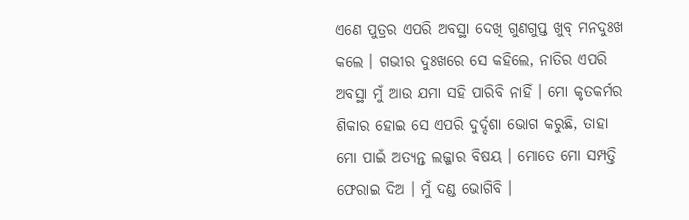ଏଣେ ପୁତ୍ରର ଏପରି ଅବସ୍ଥା ଦେଖି ଗୁଣଗୁପ୍ତ ଖୁବ୍ ମନଦୁଃଖ କଲେ । ଗଭୀର ଦୁଃଖରେ ସେ କହିଲେ, ନାତିର ଏପରି ଅବସ୍ଥା ମୁଁ ଆଉ ଯମା ସହି ପାରିବି ନାହିଁ । ମୋ କୃତକର୍ମର ଶିକାର ହୋଇ ସେ ଏପରି ଦୁର୍ଦ୍ଦଶା ଭୋଗ କରୁଛି, ତାହା ମୋ ପାଇଁ ଅତ୍ୟନ୍ତ ଲଜ୍ଜାର ବିଷୟ । ମୋତେ ମୋ ସମ୍ପତ୍ତି ଫେରାଇ ଦିଅ । ମୁଁ ଦଣ୍ଡ ଭୋଗିବି ।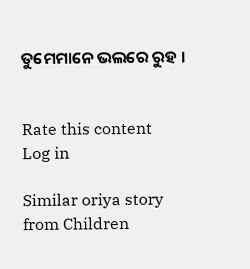ତୁମେମାନେ ଭଲରେ ରୁହ ।


Rate this content
Log in

Similar oriya story from Children